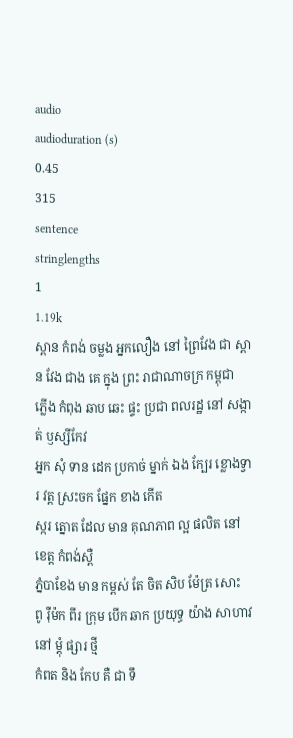audio
audioduration (s)
0.45
315
sentence
stringlengths
1
1.19k
ស្ពាន កំពង់ ចម្លង អ្នកលឿង នៅ ព្រៃវែង ជា ស្ពាន វែង ជាង គេ ក្នុង ព្រះ រាជាណាចក្រ កម្ពុជា
ភ្លើង កំពុង ឆាប ឆេះ ផ្ទះ ប្រជា ពលរដ្ឋ នៅ សង្កាត់ ឫស្សីកែវ
អ្នក សុំ ទាន ដេក ប្រកាច់ ម្នាក់ ឯង ក្បែរ ខ្លោងទ្វារ វត្ត ស្រះចក ផ្នែក ខាង កើត
ស្ករ ត្នោត ដែល មាន គុណភាព ល្អ ផលិត នៅ ខេត្ត កំពង់ស្ពឺ
ភ្នំបាខែង មាន កម្ពស់ តែ ចិត សិប ម៉ែត្រ សោះ
ពូ រ៉ឺម៉ក ពីរ ក្រុម បើក ឆាក ប្រយុទ្ធ យ៉ាង សាហាវ នៅ ម្ដុំ ផ្សារ ថ្មី
កំពត និង កែប គឺ ជា ទឹ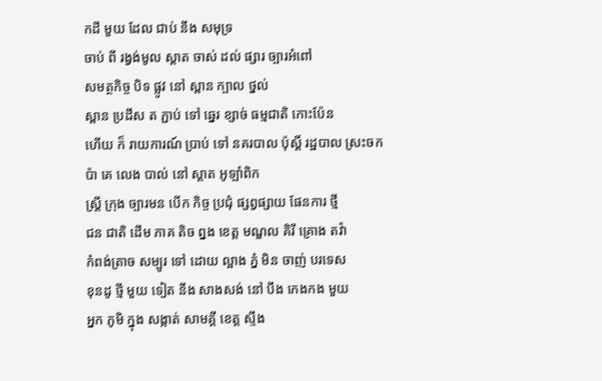កដី មួយ ដែល ជាប់ នឹង សមុទ្រ
ចាប់ ពី រង្វង់មូល ស្តាត ចាស់ ដល់ ផ្សារ ច្បារអំពៅ
សមត្ថកិច្ច បិទ ផ្លូវ នៅ ស្ពាន ក្បាល ថ្នល់
ស្ពាន ប្រដឹស ត ភ្ជាប់ ទៅ ឆ្នេរ ខ្សាច់ ធម្មជាតិ កោះប៉ែន
ហើយ ក៏ រាយការណ៍ ប្រាប់ ទៅ នគរបាល ប៉ុស្តិ៍ រដ្ឋបាល ស្រះចក
ប៉ា គេ លេង បាល់ នៅ ស្តាត អូឡាំពិក
ស្ត្រី ក្រុង ច្បារមន បើក កិច្ច ប្រជុំ ផ្សព្វផ្សាយ ផែនការ ថ្មី
ជន ជាតិ ដើម ភាគ តិច ព្នង ខេត្ត មណ្ឌល គិរី គ្រោង តវ៉ា
កំពង់ត្រាច សម្បូរ ទៅ ដោយ ល្អាង ភ្នំ មិន ចាញ់ បរទេស
ខុនដូ ថ្មី មួយ ទៀត នឹង សាងសង់ នៅ បឹង កេងកង មួយ
អ្នក ភូមិ ក្នុង សង្កាត់ សាមគ្គី ខេត្ត ស្ទឹង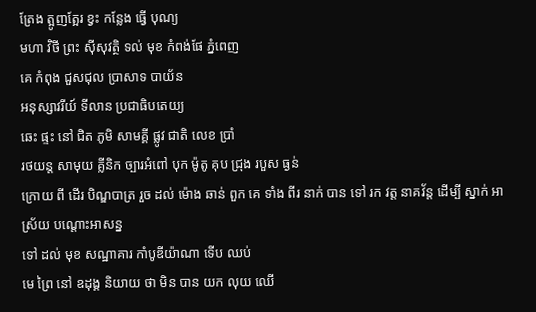ត្រែង ត្អូញត្អែរ ខ្វះ កន្លែង ធ្វើ បុណ្យ
មហា វិថី ព្រះ ស៊ីសុវត្ថិ ទល់ មុខ កំពង់ផែ ភ្នំពេញ
គេ កំពុង ជួសជុល ប្រាសាទ បាយ័ន
អនុស្សាវរីយ៍ ទីលាន ប្រជាធិបតេយ្យ
ឆេះ ផ្ទះ នៅ ជិត ភូមិ សាមគ្គី ផ្លូវ ជាតិ លេខ ប្រាំ
រថយន្ត សាមុយ គ្លីនិក ច្បារអំពៅ បុក ម៉ូតូ គុប ជ្រុង របួស ធ្ងន់
ក្រោយ ពី ដើរ បិណ្ឌបាត្រ រួច ដល់ ម៉ោង ឆាន់ ពួក គេ ទាំង ពីរ នាក់ បាន ទៅ រក វត្ត នាគវ័ន្ត ដើម្បី ស្នាក់ អាស្រ័យ បណ្តោះអាសន្ន
ទៅ ដល់ មុខ សណ្ឋាគារ កាំបូឌីយ៉ាណា ទើប ឈប់
មេ ព្រៃ នៅ ឧដុង្គ និយាយ ថា មិន បាន យក លុយ ឈើ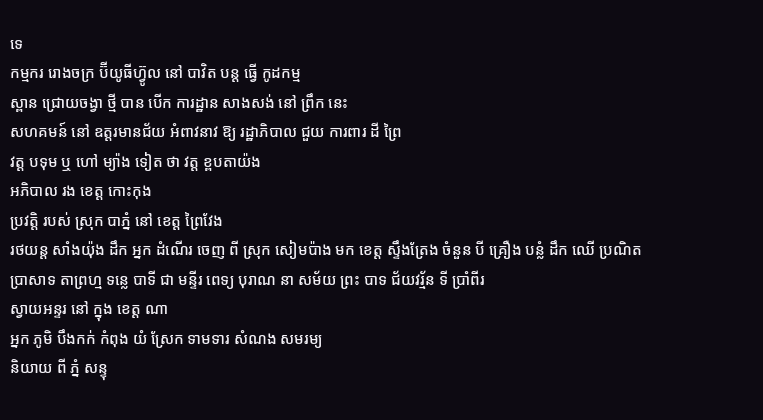ទេ
កម្មករ រោងចក្រ ប៊ីយូធីហ៊្វូល នៅ បាវិត បន្ត ធ្វើ កូដកម្ម
ស្ពាន ជ្រោយចង្វា ថ្មី បាន បើក ការដ្ឋាន សាងសង់ នៅ ព្រឹក នេះ
សហគមន៍ នៅ ឧត្តរមានជ័យ អំពាវនាវ ឱ្យ រដ្ឋាភិបាល ជួយ ការពារ ដី ព្រៃ
វត្ត បទុម ឬ ហៅ ម្យ៉ាង ទៀត ថា វត្ត ខ្ពបតាយ៉ង
អភិបាល រង ខេត្ត កោះកុង
ប្រវត្តិ របស់ ស្រុក បាភ្នំ នៅ ខេត្ត ព្រៃវែង
រថយន្ត សាំងយ៉ុង ដឹក អ្នក ដំណើរ ចេញ ពី ស្រុក សៀមប៉ាង មក ខេត្ត ស្ទឹងត្រែង ចំនួន បី គ្រឿង បន្លំ ដឹក ឈើ ប្រណិត
ប្រាសាទ តាព្រហ្ម ទន្លេ បាទី ជា មន្ទីរ ពេទ្យ បុរាណ នា សម័យ ព្រះ បាទ ជ័យវរ្ម័ន ទី ប្រាំពីរ
ស្វាយអន្ទរ នៅ ក្នុង ខេត្ត ណា
អ្នក ភូមិ បឹងកក់ កំពុង យំ ស្រែក ទាមទារ សំណង សមរម្យ
និយាយ ពី ភ្នំ សន្ទុ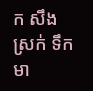ក សឹង ស្រក់ ទឹក មា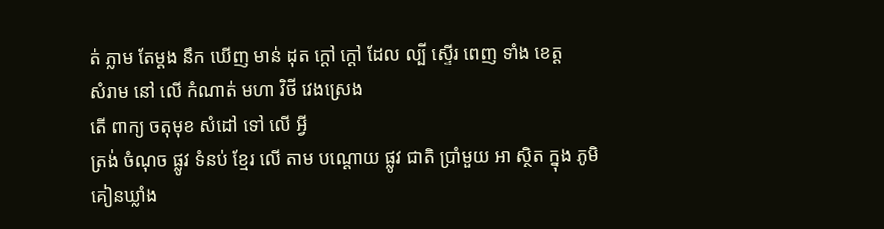ត់ ភ្លាម តែម្ដង នឹក ឃើញ មាន់ ដុត ក្តៅ ក្ដៅ ដែល ល្បី ស្ទើរ ពេញ ទាំង ខេត្ត
សំរាម នៅ លើ កំណាត់ មហា វិថី វេងស្រេង
តើ ពាក្យ ចតុមុខ សំដៅ ទៅ លើ អ្វី
ត្រង់ ចំណុច ផ្លូវ ទំនប់ ខ្មែរ លើ តាម បណ្ដោយ ផ្លូវ ជាតិ ប្រាំមួយ អា ស្ថិត ក្នុង ភូមិ គៀនឃ្លាំង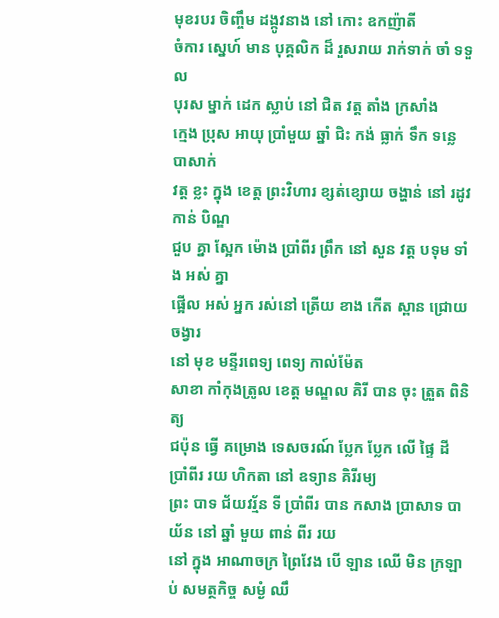មុខរបរ ចិញ្ចឹម ដង្កូវនាង នៅ កោះ ឧកញ៉ាតី
ចំការ ស្នេហ៍ មាន បុគ្គលិក ដ៏ រួសរាយ រាក់ទាក់ ចាំ ទទួល
បុរស ម្នាក់ ដេក ស្លាប់ នៅ ជិត វត្ត តាំង ក្រសាំង
ក្មេង ប្រុស អាយុ ប្រាំមួយ ឆ្នាំ ជិះ កង់ ធ្លាក់ ទឹក ទន្លេ បាសាក់
វត្ត ខ្លះ ក្នុង ខេត្ត ព្រះវិហារ ខ្សត់ខ្សោយ ចង្ហាន់ នៅ រដូវ កាន់ បិណ្ឌ
ជួប គ្នា ស្អែក ម៉ោង ប្រាំពីរ ព្រឹក នៅ សួន វត្ត បទុម ទាំង អស់ គ្នា
ផ្អើល អស់ អ្នក រស់នៅ ត្រើយ ខាង កើត ស្ពាន ជ្រោយចង្វារ
នៅ មុខ មន្ទីរពេទ្យ ពេទ្យ កាល់ម៉ែត
សាខា កាំកុងត្រូល ខេត្ដ មណ្ឌល គិរី បាន ចុះ ត្រួត ពិនិត្យ
ជប៉ុន ធ្វើ គម្រោង ទេសចរណ៍ ប្លែក ប្លែក លើ ផ្ទៃ ដី ប្រាំពីរ រយ ហិកតា នៅ ឧទ្យាន គិរីរម្យ
ព្រះ បាទ ជ័យវរ្ម័ន ទី ប្រាំពីរ បាន កសាង ប្រាសាទ បាយ័ន នៅ ឆ្នាំ មួយ ពាន់ ពីរ រយ
នៅ ក្នុង អាណាចក្រ ព្រៃវែង បើ ឡាន ឈើ មិន ក្រឡាប់ សមត្ថកិច្ច សម្ងំ ឈឹ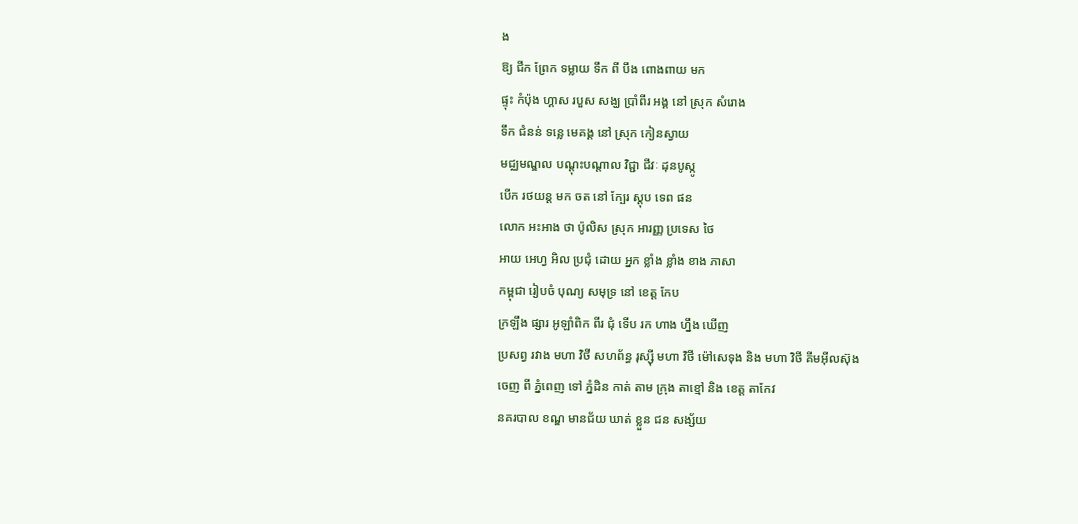ង
ឱ្យ ជីក ព្រែក ទម្លាយ ទឹក ពី បឹង ពោងពាយ មក
ផ្ទុះ កំប៉ុង ហ្គាស របួស សង្ឃ ប្រាំពីរ អង្គ នៅ ស្រុក សំរោង
ទឹក ជំនន់ ទន្លេ មេគង្គ នៅ ស្រុក កៀនស្វាយ
មជ្ឈមណ្ឌល បណ្ដុះបណ្ដាល វិជ្ជា ជីវៈ ដុនបូស្កូ
បើក រថយន្ត មក ចត នៅ ក្បែរ ស្តុប ទេព ផន
លោក អះអាង ថា ប៉ូលិស ស្រុក អារញ្ញ ប្រទេស ថៃ
អាយ អេហ្វ អិល ប្រជុំ ដោយ អ្នក ខ្លាំង ខ្លាំង ខាង ភាសា
កម្ពុជា រៀបចំ បុណ្យ សមុទ្រ នៅ ខេត្ត កែប
ក្រឡឹង ផ្សារ អូឡាំពិក ពីរ ជុំ ទើប រក ហាង ហ្នឹង ឃើញ
ប្រសព្វ រវាង មហា វិថី សហព័ន្ធ រុស្ស៊ី មហា វិថី ម៉ៅសេទុង និង មហា វិថី គីមអ៊ីលស៊ុង
ចេញ ពី ភ្នំពេញ ទៅ ភ្នំដិន កាត់ តាម ក្រុង តាខ្មៅ និង ខេត្ត តាកែវ
នគរបាល ខណ្ឌ មានជ័យ ឃាត់ ខ្លួន ជន សង្ស័យ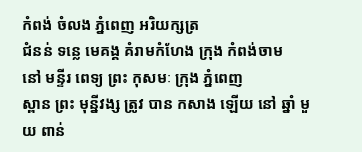កំពង់ ចំលង ភ្នំពេញ អរិយក្សត្រ
ជំនន់ ទន្លេ មេគង្គ គំរាមកំហែង ក្រុង កំពង់ចាម
នៅ មន្ទីរ ពេទ្យ ព្រះ កុសមៈ ក្រុង ភ្នំពេញ
ស្ពាន ព្រះ មុន្នីវង្ស ត្រូវ បាន កសាង ឡើយ នៅ ឆ្នាំ មួយ ពាន់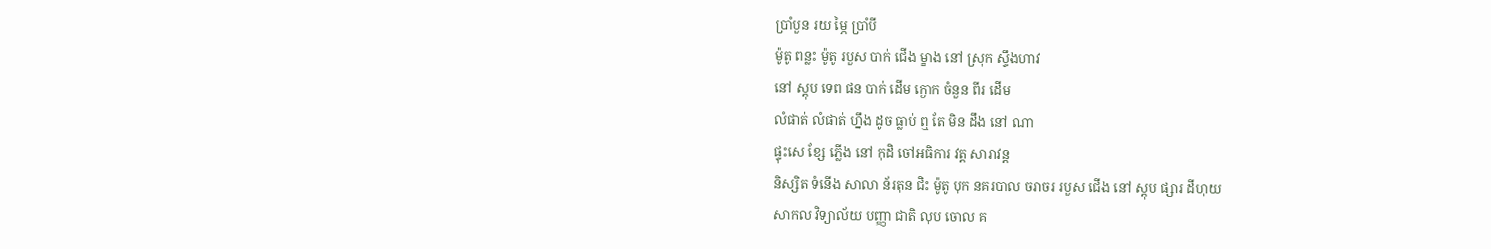ប្រាំបួន រយ ម្ភៃ ប្រាំបី
ម៉ូតូ ពន្លះ ម៉ូតូ របួស បាក់ ជើង ម្ខាង នៅ ស្រុក ស្ទឹងហាវ
នៅ ស្តុប ទេព ផន បាក់ ដើម ក្ងោក ចំនួន ពីរ ដើម
លំផាត់ លំផាត់ ហ្នឹង ដូច ធ្លាប់ ឮ តែ មិន ដឹង នៅ ណា
ផ្ទុះសេ ខ្សែ ភ្លើង នៅ កុដិ ចៅអធិការ វត្ត សារាវន្ត
និស្សិត ទំនើង សាលា ន័រតុន ជិះ ម៉ូតូ បុក នគរបាល ចរាចរ របួស ជើង នៅ ស្តុប ផ្សារ ដីហុយ
សាកល វិទ្យាល័យ បញ្ញា ជាតិ លុប ចោល គ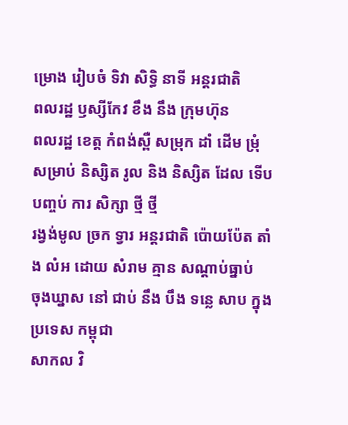ម្រោង រៀបចំ ទិវា សិទ្ធិ នាទី អន្តរជាតិ
ពលរដ្ឋ ឫស្សីកែវ ខឹង នឹង ក្រុមហ៊ុន
ពលរដ្ឋ ខេត្ត កំពង់ស្ពឺ សម្រុក ដាំ ដើម ម្រុំ
សម្រាប់ និស្សិត រូល និង និស្សិត ដែល ទើប បញ្ចប់ ការ សិក្សា ថ្មី ថ្មី
រង្វង់មូល ច្រក ទ្វារ អន្តរជាតិ ប៉ោយប៉ែត តាំង លំអ ដោយ សំរាម គ្មាន សណ្ដាប់ធ្នាប់
ចុងឃ្នាស នៅ ជាប់ នឹង បឹង ទន្លេ សាប ក្នុង ប្រទេស កម្ពុជា
សាកល វិ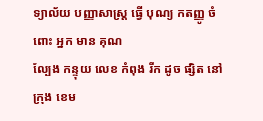ទ្យាល័យ បញ្ញាសាស្ដ្រ ធ្វើ បុណ្យ កតញ្ញូ ចំពោះ អ្នក មាន គុណ
ល្បែង កន្ទុយ លេខ កំពុង រីក ដូច ផ្សិត នៅ ក្រុង ខេម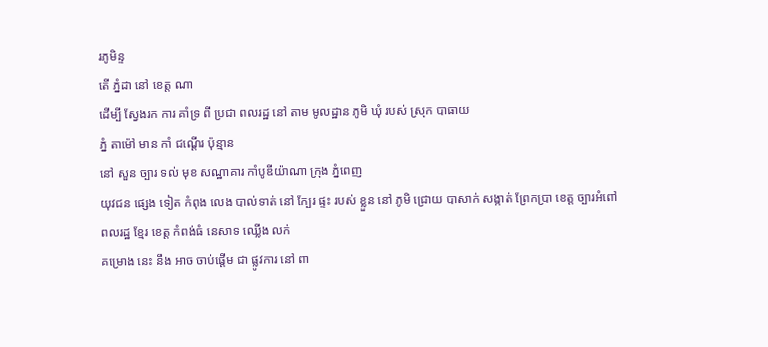រភូមិន្ទ
តើ ភ្នំដា នៅ ខេត្ត ណា
ដើម្បី ស្វែងរក ការ គាំទ្រ ពី ប្រជា ពលរដ្ឋ នៅ តាម មូលដ្ឋាន ភូមិ ឃុំ របស់ ស្រុក បាធាយ
ភ្នំ តាម៉ៅ មាន កាំ ជណ្ដើរ ប៉ុន្មាន
នៅ សួន ច្បារ ទល់ មុខ សណ្ឋាគារ កាំបូឌីយ៉ាណា ក្រុង ភ្នំពេញ
យុវជន ផ្សេង ទៀត កំពុង លេង បាល់ទាត់ នៅ ក្បែរ ផ្ទះ របស់ ខ្លួន នៅ ភូមិ ជ្រោយ បាសាក់ សង្កាត់ ព្រែកប្រា ខេត្ត ច្បារអំពៅ
ពលរដ្ឋ ខ្មែរ ខេត្ត កំពង់ធំ នេសាទ ឈ្លើង លក់
គម្រោង នេះ នឹង អាច ចាប់ផ្តើម ជា ផ្លូវការ នៅ ពា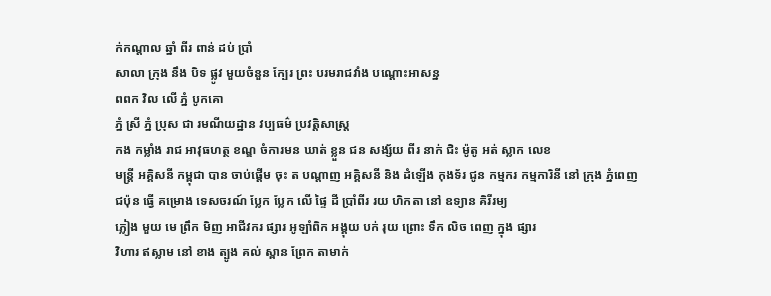ក់កណ្ដាល ឆ្នាំ ពីរ ពាន់ ដប់ ប្រាំ
សាលា ក្រុង នឹង បិទ ផ្លូវ មួយចំនួន ក្បែរ ព្រះ បរមរាជវាំង បណ្ដោះអាសន្ន
ពពក វិល លើ ភ្នំ បូកគោ
ភ្នំ ស្រី ភ្នំ ប្រុស ជា រមណីយដ្ឋាន វប្បធម៌ ប្រវត្តិសាស្ត្រ
កង កម្លាំង រាជ អាវុធហត្ថ ខណ្ឌ ចំការមន ឃាត់ ខ្លួន ជន សង្ស័យ ពីរ នាក់ ជិះ ម៉ូតូ អត់ ស្លាក លេខ
មន្ត្រី អគ្គិសនី កម្ពុជា បាន ចាប់ផ្តើម ចុះ ត បណ្ដាញ អគ្គិសនី និង ដំឡើង កុងទ័រ ជូន កម្មករ កម្មការិនី នៅ ក្រុង ភ្នំពេញ
ជប៉ុន ធ្វើ គម្រោង ទេសចរណ៍ ប្លែក ប្លែក លើ ផ្ទៃ ដី ប្រាំពីរ រយ ហិកតា នៅ ឧទ្យាន គិរីរម្យ
ភ្លៀង មួយ មេ ព្រឹក មិញ អាជីវករ ផ្សារ អូឡាំពិក អង្គុយ បក់ រុយ ព្រោះ ទឹក លិច ពេញ ក្នុង ផ្សារ
វិហារ ឥស្លាម នៅ ខាង ត្បូង គល់ ស្ពាន ព្រែក តាមាក់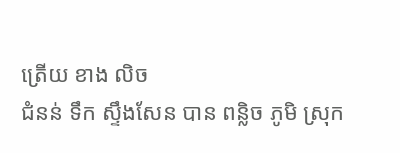ត្រើយ ខាង លិច
ជំនន់ ទឹក ស្ទឹងសែន បាន ពន្លិច ភូមិ ស្រុក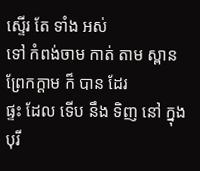ស្ទើរ តែ ទាំង អស់
ទៅ កំពង់ចាម កាត់ តាម ស្ពាន ព្រែកក្ដាម ក៏ បាន ដែរ
ផ្ទះ ដែល ទើប នឹង ទិញ នៅ ក្នុង បុរី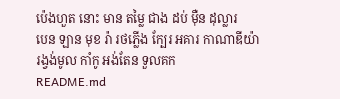ប៉េងហួត នោះ មាន តម្លៃ ជាង ដប់ ម៉ឺន ដុល្លារ
បេន ឡាន មុខ រ៉ា រថភ្លើង ក្បែរ អគារ កាណាឌីយ៉ា
រង្វង់មូល កាំកូ អង់តែន ទួលគក
README.md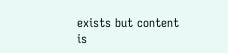exists but content is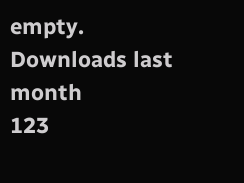empty.
Downloads last month
123